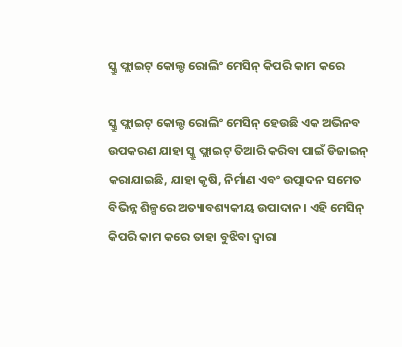ସ୍କ୍ରୁ ଫ୍ଲାଇଟ୍ କୋଲ୍ଡ ରୋଲିଂ ମେସିନ୍ କିପରି କାମ କରେ

ସ୍କ୍ରୁ ଫ୍ଲାଇଟ୍ କୋଲ୍ଡ ରୋଲିଂ ମେସିନ୍ ହେଉଛି ଏକ ଅଭିନବ ଉପକରଣ ଯାହା ସ୍କ୍ରୁ ଫ୍ଲାଇଟ୍ ତିଆରି କରିବା ପାଇଁ ଡିଜାଇନ୍ କରାଯାଇଛି, ଯାହା କୃଷି, ନିର୍ମାଣ ଏବଂ ଉତ୍ପାଦନ ସମେତ ବିଭିନ୍ନ ଶିଳ୍ପରେ ଅତ୍ୟାବଶ୍ୟକୀୟ ଉପାଦାନ। ଏହି ମେସିନ୍ କିପରି କାମ କରେ ତାହା ବୁଝିବା ଦ୍ୱାରା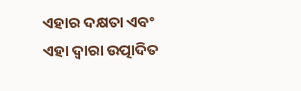ଏହାର ଦକ୍ଷତା ଏବଂ ଏହା ଦ୍ୱାରା ଉତ୍ପାଦିତ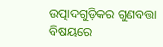ଉତ୍ପାଦଗୁଡ଼ିକର ଗୁଣବତ୍ତା ବିଷୟରେ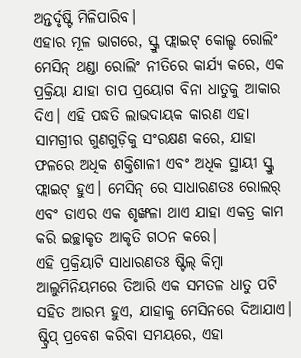ଅନ୍ତର୍ଦୃଷ୍ଟି ମିଳିପାରିବ।
ଏହାର ମୂଳ ଭାଗରେ, ସ୍କ୍ରୁ ଫ୍ଲାଇଟ୍ କୋଲ୍ଡ ରୋଲିଂ ମେସିନ୍ ଥଣ୍ଡା ରୋଲିଂ ନୀତିରେ କାର୍ଯ୍ୟ କରେ, ଏକ ପ୍ରକ୍ରିୟା ଯାହା ତାପ ପ୍ରୟୋଗ ବିନା ଧାତୁକୁ ଆକାର ଦିଏ। ଏହି ପଦ୍ଧତି ଲାଭଦାୟକ କାରଣ ଏହା ସାମଗ୍ରୀର ଗୁଣଗୁଡ଼ିକୁ ସଂରକ୍ଷଣ କରେ, ଯାହା ଫଳରେ ଅଧିକ ଶକ୍ତିଶାଳୀ ଏବଂ ଅଧିକ ସ୍ଥାୟୀ ସ୍କ୍ରୁ ଫ୍ଲାଇଟ୍ ହୁଏ। ମେସିନ୍ ରେ ସାଧାରଣତଃ ରୋଲର୍ ଏବଂ ଡାଏର ଏକ ଶୃଙ୍ଖଳା ଥାଏ ଯାହା ଏକତ୍ର କାମ କରି ଇଚ୍ଛାକୃତ ଆକୃତି ଗଠନ କରେ।
ଏହି ପ୍ରକ୍ରିୟାଟି ସାଧାରଣତଃ ଷ୍ଟିଲ୍ କିମ୍ବା ଆଲୁମିନିୟମରେ ତିଆରି ଏକ ସମତଳ ଧାତୁ ପଟି ସହିତ ଆରମ୍ଭ ହୁଏ, ଯାହାକୁ ମେସିନରେ ଦିଆଯାଏ। ଷ୍ଟ୍ରିପ୍ ପ୍ରବେଶ କରିବା ସମୟରେ, ଏହା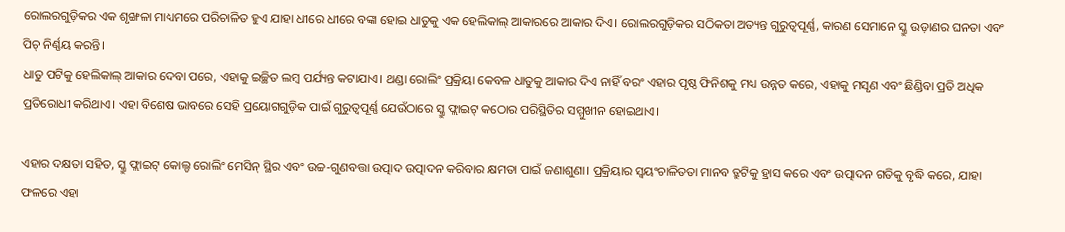ରୋଲରଗୁଡ଼ିକର ଏକ ଶୃଙ୍ଖଳା ମାଧ୍ୟମରେ ପରିଚାଳିତ ହୁଏ ଯାହା ଧୀରେ ଧୀରେ ବଙ୍କା ହୋଇ ଧାତୁକୁ ଏକ ହେଲିକାଲ୍ ଆକାରରେ ଆକାର ଦିଏ। ରୋଲରଗୁଡ଼ିକର ସଠିକତା ଅତ୍ୟନ୍ତ ଗୁରୁତ୍ୱପୂର୍ଣ୍ଣ, କାରଣ ସେମାନେ ସ୍କ୍ରୁ ଉଡ଼ାଣର ଘନତା ଏବଂ ପିଚ୍ ନିର୍ଣ୍ଣୟ କରନ୍ତି।
ଧାତୁ ପଟିକୁ ହେଲିକାଲ୍ ଆକାର ଦେବା ପରେ, ଏହାକୁ ଇଚ୍ଛିତ ଲମ୍ବ ପର୍ଯ୍ୟନ୍ତ କଟାଯାଏ। ଥଣ୍ଡା ରୋଲିଂ ପ୍ରକ୍ରିୟା କେବଳ ଧାତୁକୁ ଆକାର ଦିଏ ନାହିଁ ବରଂ ଏହାର ପୃଷ୍ଠ ଫିନିଶକୁ ମଧ୍ୟ ଉନ୍ନତ କରେ, ଏହାକୁ ମସୃଣ ଏବଂ ଛିଣ୍ଡିବା ପ୍ରତି ଅଧିକ ପ୍ରତିରୋଧୀ କରିଥାଏ। ଏହା ବିଶେଷ ଭାବରେ ସେହି ପ୍ରୟୋଗଗୁଡ଼ିକ ପାଇଁ ଗୁରୁତ୍ୱପୂର୍ଣ୍ଣ ଯେଉଁଠାରେ ସ୍କ୍ରୁ ଫ୍ଲାଇଟ୍ କଠୋର ପରିସ୍ଥିତିର ସମ୍ମୁଖୀନ ହୋଇଥାଏ।

ଏହାର ଦକ୍ଷତା ସହିତ, ସ୍କ୍ରୁ ଫ୍ଲାଇଟ୍ କୋଲ୍ଡ ରୋଲିଂ ମେସିନ୍ ସ୍ଥିର ଏବଂ ଉଚ୍ଚ-ଗୁଣବତ୍ତା ଉତ୍ପାଦ ଉତ୍ପାଦନ କରିବାର କ୍ଷମତା ପାଇଁ ଜଣାଶୁଣା। ପ୍ରକ୍ରିୟାର ସ୍ୱୟଂଚାଳିତତା ମାନବ ତ୍ରୁଟିକୁ ହ୍ରାସ କରେ ଏବଂ ଉତ୍ପାଦନ ଗତିକୁ ବୃଦ୍ଧି କରେ, ଯାହା ଫଳରେ ଏହା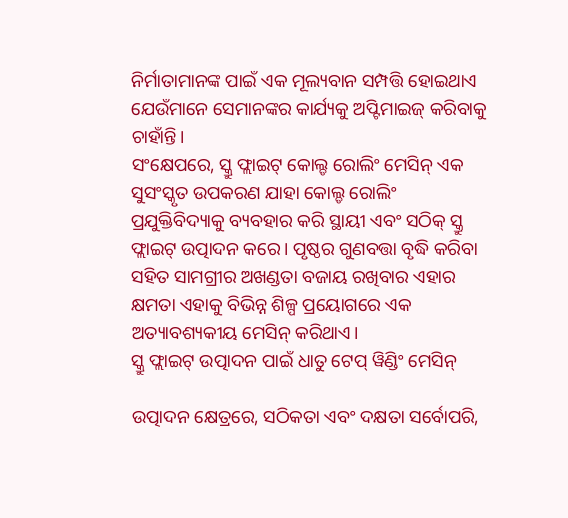ନିର୍ମାତାମାନଙ୍କ ପାଇଁ ଏକ ମୂଲ୍ୟବାନ ସମ୍ପତ୍ତି ହୋଇଥାଏ ଯେଉଁମାନେ ସେମାନଙ୍କର କାର୍ଯ୍ୟକୁ ଅପ୍ଟିମାଇଜ୍ କରିବାକୁ ଚାହାଁନ୍ତି।
ସଂକ୍ଷେପରେ, ସ୍କ୍ରୁ ଫ୍ଲାଇଟ୍ କୋଲ୍ଡ ରୋଲିଂ ମେସିନ୍ ଏକ ସୁସଂସ୍କୃତ ଉପକରଣ ଯାହା କୋଲ୍ଡ ରୋଲିଂ ପ୍ରଯୁକ୍ତିବିଦ୍ୟାକୁ ବ୍ୟବହାର କରି ସ୍ଥାୟୀ ଏବଂ ସଠିକ୍ ସ୍କ୍ରୁ ଫ୍ଲାଇଟ୍ ଉତ୍ପାଦନ କରେ। ପୃଷ୍ଠର ଗୁଣବତ୍ତା ବୃଦ୍ଧି କରିବା ସହିତ ସାମଗ୍ରୀର ଅଖଣ୍ଡତା ବଜାୟ ରଖିବାର ଏହାର କ୍ଷମତା ଏହାକୁ ବିଭିନ୍ନ ଶିଳ୍ପ ପ୍ରୟୋଗରେ ଏକ ଅତ୍ୟାବଶ୍ୟକୀୟ ମେସିନ୍ କରିଥାଏ।
ସ୍କ୍ରୁ ଫ୍ଲାଇଟ୍ ଉତ୍ପାଦନ ପାଇଁ ଧାତୁ ଟେପ୍ ୱିଣ୍ଡିଂ ମେସିନ୍

ଉତ୍ପାଦନ କ୍ଷେତ୍ରରେ, ସଠିକତା ଏବଂ ଦକ୍ଷତା ସର୍ବୋପରି,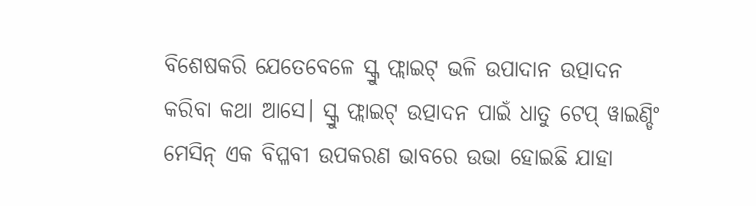ବିଶେଷକରି ଯେତେବେଳେ ସ୍କ୍ରୁ ଫ୍ଲାଇଟ୍ ଭଳି ଉପାଦାନ ଉତ୍ପାଦନ କରିବା କଥା ଆସେ। ସ୍କ୍ରୁ ଫ୍ଲାଇଟ୍ ଉତ୍ପାଦନ ପାଇଁ ଧାତୁ ଟେପ୍ ୱାଇଣ୍ଡିଂ ମେସିନ୍ ଏକ ବିପ୍ଳବୀ ଉପକରଣ ଭାବରେ ଉଭା ହୋଇଛି ଯାହା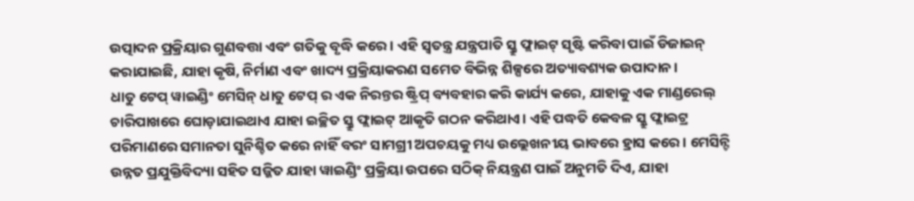ଉତ୍ପାଦନ ପ୍ରକ୍ରିୟାର ଗୁଣବତ୍ତା ଏବଂ ଗତିକୁ ବୃଦ୍ଧି କରେ। ଏହି ସ୍ୱତନ୍ତ୍ର ଯନ୍ତ୍ରପାତି ସ୍କ୍ରୁ ଫ୍ଲାଇଟ୍ ସୃଷ୍ଟି କରିବା ପାଇଁ ଡିଜାଇନ୍ କରାଯାଇଛି, ଯାହା କୃଷି, ନିର୍ମାଣ ଏବଂ ଖାଦ୍ୟ ପ୍ରକ୍ରିୟାକରଣ ସମେତ ବିଭିନ୍ନ ଶିଳ୍ପରେ ଅତ୍ୟାବଶ୍ୟକ ଉପାଦାନ।
ଧାତୁ ଟେପ୍ ୱାଇଣ୍ଡିଂ ମେସିନ୍ ଧାତୁ ଟେପ୍ ର ଏକ ନିରନ୍ତର ଷ୍ଟ୍ରିପ୍ ବ୍ୟବହାର କରି କାର୍ଯ୍ୟ କରେ, ଯାହାକୁ ଏକ ମାଣ୍ଡରେଲ୍ ଚାରିପାଖରେ ଘୋଡ଼ାଯାଇଥାଏ ଯାହା ଇଚ୍ଛିତ ସ୍କ୍ରୁ ଫ୍ଲାଇଟ୍ ଆକୃତି ଗଠନ କରିଥାଏ। ଏହି ପଦ୍ଧତି କେବଳ ସ୍କ୍ରୁ ଫ୍ଲାଇଟ୍ର ପରିମାଣରେ ସମାନତା ସୁନିଶ୍ଚିତ କରେ ନାହିଁ ବରଂ ସାମଗ୍ରୀ ଅପଚୟକୁ ମଧ୍ୟ ଉଲ୍ଲେଖନୀୟ ଭାବରେ ହ୍ରାସ କରେ। ମେସିନ୍ଟି ଉନ୍ନତ ପ୍ରଯୁକ୍ତିବିଦ୍ୟା ସହିତ ସଜ୍ଜିତ ଯାହା ୱାଇଣ୍ଡିଂ ପ୍ରକ୍ରିୟା ଉପରେ ସଠିକ୍ ନିୟନ୍ତ୍ରଣ ପାଇଁ ଅନୁମତି ଦିଏ, ଯାହା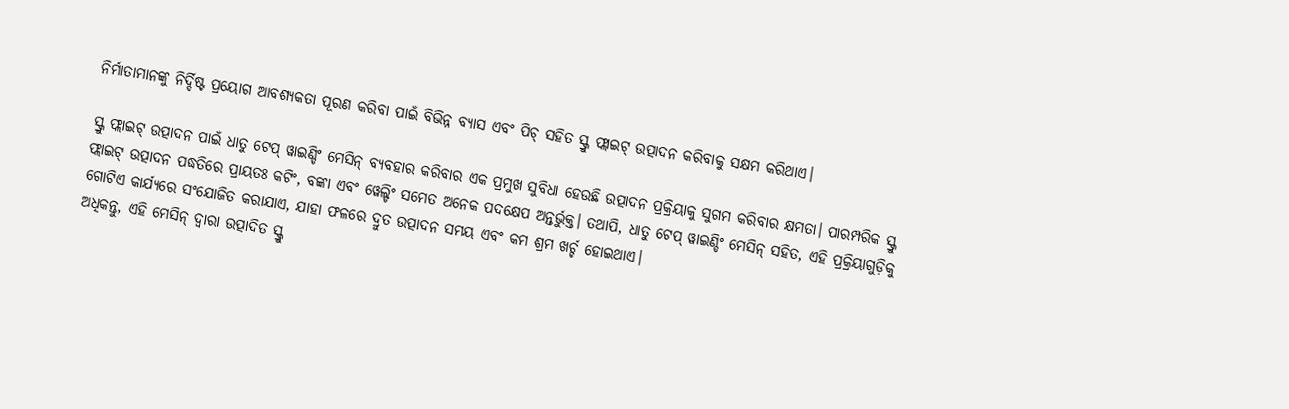ନିର୍ମାତାମାନଙ୍କୁ ନିର୍ଦ୍ଦିଷ୍ଟ ପ୍ରୟୋଗ ଆବଶ୍ୟକତା ପୂରଣ କରିବା ପାଇଁ ବିଭିନ୍ନ ବ୍ୟାସ ଏବଂ ପିଚ୍ ସହିତ ସ୍କ୍ରୁ ଫ୍ଲାଇଟ୍ ଉତ୍ପାଦନ କରିବାକୁ ସକ୍ଷମ କରିଥାଏ।

ସ୍କ୍ରୁ ଫ୍ଲାଇଟ୍ ଉତ୍ପାଦନ ପାଇଁ ଧାତୁ ଟେପ୍ ୱାଇଣ୍ଡିଂ ମେସିନ୍ ବ୍ୟବହାର କରିବାର ଏକ ପ୍ରମୁଖ ସୁବିଧା ହେଉଛି ଉତ୍ପାଦନ ପ୍ରକ୍ରିୟାକୁ ସୁଗମ କରିବାର କ୍ଷମତା। ପାରମ୍ପରିକ ସ୍କ୍ରୁ ଫ୍ଲାଇଟ୍ ଉତ୍ପାଦନ ପଦ୍ଧତିରେ ପ୍ରାୟତଃ କଟିଂ, ବଙ୍କା ଏବଂ ୱେଲ୍ଡିଂ ସମେତ ଅନେକ ପଦକ୍ଷେପ ଅନ୍ତର୍ଭୁକ୍ତ। ତଥାପି, ଧାତୁ ଟେପ୍ ୱାଇଣ୍ଡିଂ ମେସିନ୍ ସହିତ, ଏହି ପ୍ରକ୍ରିୟାଗୁଡ଼ିକୁ ଗୋଟିଏ କାର୍ଯ୍ୟରେ ସଂଯୋଜିତ କରାଯାଏ, ଯାହା ଫଳରେ ଦ୍ରୁତ ଉତ୍ପାଦନ ସମୟ ଏବଂ କମ ଶ୍ରମ ଖର୍ଚ୍ଚ ହୋଇଥାଏ।
ଅଧିକନ୍ତୁ, ଏହି ମେସିନ୍ ଦ୍ୱାରା ଉତ୍ପାଦିତ ସ୍କ୍ରୁ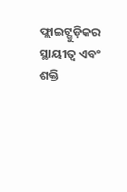ଫ୍ଲାଇଟ୍ଗୁଡ଼ିକର ସ୍ଥାୟୀତ୍ୱ ଏବଂ ଶକ୍ତି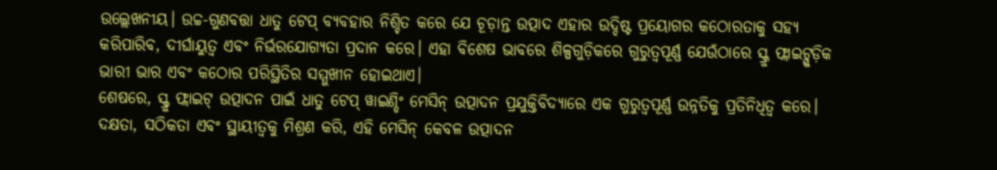ଉଲ୍ଲେଖନୀୟ। ଉଚ୍ଚ-ଗୁଣବତ୍ତା ଧାତୁ ଟେପ୍ ବ୍ୟବହାର ନିଶ୍ଚିତ କରେ ଯେ ଚୂଡ଼ାନ୍ତ ଉତ୍ପାଦ ଏହାର ଉଦ୍ଦିଷ୍ଟ ପ୍ରୟୋଗର କଠୋରତାକୁ ସହ୍ୟ କରିପାରିବ, ଦୀର୍ଘାୟୁତ୍ୱ ଏବଂ ନିର୍ଭରଯୋଗ୍ୟତା ପ୍ରଦାନ କରେ। ଏହା ବିଶେଷ ଭାବରେ ଶିଳ୍ପଗୁଡ଼ିକରେ ଗୁରୁତ୍ୱପୂର୍ଣ୍ଣ ଯେଉଁଠାରେ ସ୍କ୍ରୁ ଫ୍ଲାଇଟ୍ଗୁଡ଼ିକ ଭାରୀ ଭାର ଏବଂ କଠୋର ପରିସ୍ଥିତିର ସମ୍ମୁଖୀନ ହୋଇଥାଏ।
ଶେଷରେ, ସ୍କ୍ରୁ ଫ୍ଲାଇଟ୍ ଉତ୍ପାଦନ ପାଇଁ ଧାତୁ ଟେପ୍ ୱାଇଣ୍ଡିଂ ମେସିନ୍ ଉତ୍ପାଦନ ପ୍ରଯୁକ୍ତିବିଦ୍ୟାରେ ଏକ ଗୁରୁତ୍ୱପୂର୍ଣ୍ଣ ଉନ୍ନତିକୁ ପ୍ରତିନିଧିତ୍ୱ କରେ। ଦକ୍ଷତା, ସଠିକତା ଏବଂ ସ୍ଥାୟୀତ୍ୱକୁ ମିଶ୍ରଣ କରି, ଏହି ମେସିନ୍ କେବଳ ଉତ୍ପାଦନ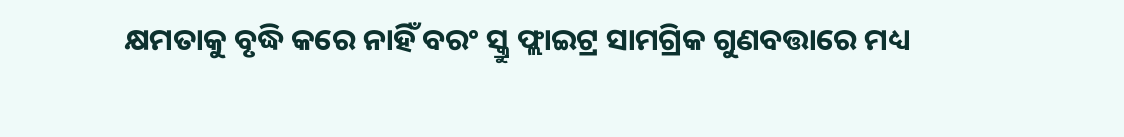କ୍ଷମତାକୁ ବୃଦ୍ଧି କରେ ନାହିଁ ବରଂ ସ୍କ୍ରୁ ଫ୍ଲାଇଟ୍ର ସାମଗ୍ରିକ ଗୁଣବତ୍ତାରେ ମଧ୍ୟ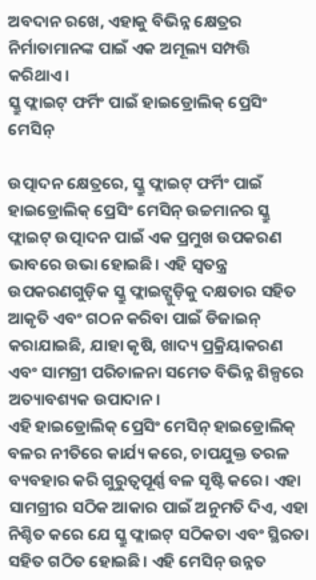ଅବଦାନ ରଖେ, ଏହାକୁ ବିଭିନ୍ନ କ୍ଷେତ୍ରର ନିର୍ମାତାମାନଙ୍କ ପାଇଁ ଏକ ଅମୂଲ୍ୟ ସମ୍ପତ୍ତି କରିଥାଏ।
ସ୍କ୍ରୁ ଫ୍ଲାଇଟ୍ ଫର୍ମିଂ ପାଇଁ ହାଇଡ୍ରୋଲିକ୍ ପ୍ରେସିଂ ମେସିନ୍

ଉତ୍ପାଦନ କ୍ଷେତ୍ରରେ, ସ୍କ୍ରୁ ଫ୍ଲାଇଟ୍ ଫର୍ମିଂ ପାଇଁ ହାଇଡ୍ରୋଲିକ୍ ପ୍ରେସିଂ ମେସିନ୍ ଉଚ୍ଚମାନର ସ୍କ୍ରୁ ଫ୍ଲାଇଟ୍ ଉତ୍ପାଦନ ପାଇଁ ଏକ ପ୍ରମୁଖ ଉପକରଣ ଭାବରେ ଉଭା ହୋଇଛି। ଏହି ସ୍ୱତନ୍ତ୍ର ଉପକରଣଗୁଡ଼ିକ ସ୍କ୍ରୁ ଫ୍ଲାଇଟ୍ଗୁଡ଼ିକୁ ଦକ୍ଷତାର ସହିତ ଆକୃତି ଏବଂ ଗଠନ କରିବା ପାଇଁ ଡିଜାଇନ୍ କରାଯାଇଛି, ଯାହା କୃଷି, ଖାଦ୍ୟ ପ୍ରକ୍ରିୟାକରଣ ଏବଂ ସାମଗ୍ରୀ ପରିଚାଳନା ସମେତ ବିଭିନ୍ନ ଶିଳ୍ପରେ ଅତ୍ୟାବଶ୍ୟକ ଉପାଦାନ।
ଏହି ହାଇଡ୍ରୋଲିକ୍ ପ୍ରେସିଂ ମେସିନ୍ ହାଇଡ୍ରୋଲିକ୍ ବଳର ନୀତିରେ କାର୍ଯ୍ୟ କରେ, ଚାପଯୁକ୍ତ ତରଳ ବ୍ୟବହାର କରି ଗୁରୁତ୍ୱପୂର୍ଣ୍ଣ ବଳ ସୃଷ୍ଟି କରେ। ଏହା ସାମଗ୍ରୀର ସଠିକ ଆକାର ପାଇଁ ଅନୁମତି ଦିଏ, ଏହା ନିଶ୍ଚିତ କରେ ଯେ ସ୍କ୍ରୁ ଫ୍ଲାଇଟ୍ ସଠିକତା ଏବଂ ସ୍ଥିରତା ସହିତ ଗଠିତ ହୋଇଛି। ଏହି ମେସିନ୍ ଉନ୍ନତ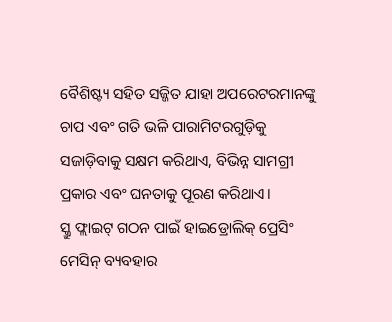ବୈଶିଷ୍ଟ୍ୟ ସହିତ ସଜ୍ଜିତ ଯାହା ଅପରେଟରମାନଙ୍କୁ ଚାପ ଏବଂ ଗତି ଭଳି ପାରାମିଟରଗୁଡ଼ିକୁ ସଜାଡ଼ିବାକୁ ସକ୍ଷମ କରିଥାଏ, ବିଭିନ୍ନ ସାମଗ୍ରୀ ପ୍ରକାର ଏବଂ ଘନତାକୁ ପୂରଣ କରିଥାଏ।
ସ୍କ୍ରୁ ଫ୍ଲାଇଟ୍ ଗଠନ ପାଇଁ ହାଇଡ୍ରୋଲିକ୍ ପ୍ରେସିଂ ମେସିନ୍ ବ୍ୟବହାର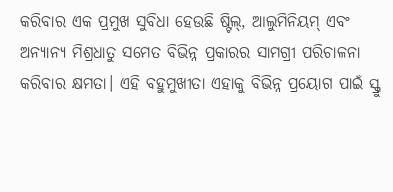କରିବାର ଏକ ପ୍ରମୁଖ ସୁବିଧା ହେଉଛି ଷ୍ଟିଲ୍, ଆଲୁମିନିୟମ୍ ଏବଂ ଅନ୍ୟାନ୍ୟ ମିଶ୍ରଧାତୁ ସମେତ ବିଭିନ୍ନ ପ୍ରକାରର ସାମଗ୍ରୀ ପରିଚାଳନା କରିବାର କ୍ଷମତା। ଏହି ବହୁମୁଖୀତା ଏହାକୁ ବିଭିନ୍ନ ପ୍ରୟୋଗ ପାଇଁ ସ୍କ୍ରୁ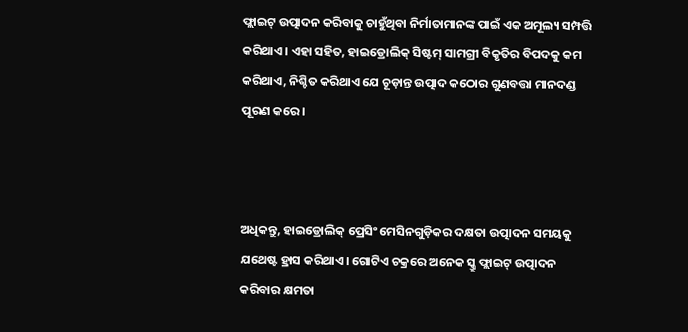ଫ୍ଲାଇଟ୍ ଉତ୍ପାଦନ କରିବାକୁ ଚାହୁଁଥିବା ନିର୍ମାତାମାନଙ୍କ ପାଇଁ ଏକ ଅମୂଲ୍ୟ ସମ୍ପତ୍ତି କରିଥାଏ। ଏହା ସହିତ, ହାଇଡ୍ରୋଲିକ୍ ସିଷ୍ଟମ୍ ସାମଗ୍ରୀ ବିକୃତିର ବିପଦକୁ କମ କରିଥାଏ, ନିଶ୍ଚିତ କରିଥାଏ ଯେ ଚୂଡ଼ାନ୍ତ ଉତ୍ପାଦ କଠୋର ଗୁଣବତ୍ତା ମାନଦଣ୍ଡ ପୂରଣ କରେ।



ଅଧିକନ୍ତୁ, ହାଇଡ୍ରୋଲିକ୍ ପ୍ରେସିଂ ମେସିନଗୁଡ଼ିକର ଦକ୍ଷତା ଉତ୍ପାଦନ ସମୟକୁ ଯଥେଷ୍ଟ ହ୍ରାସ କରିଥାଏ। ଗୋଟିଏ ଚକ୍ରରେ ଅନେକ ସ୍କ୍ରୁ ଫ୍ଲାଇଟ୍ ଉତ୍ପାଦନ କରିବାର କ୍ଷମତା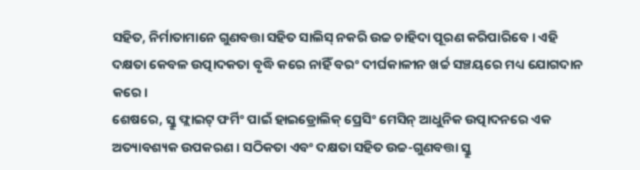ସହିତ, ନିର୍ମାତାମାନେ ଗୁଣବତ୍ତା ସହିତ ସାଲିସ୍ ନକରି ଉଚ୍ଚ ଚାହିଦା ପୂରଣ କରିପାରିବେ। ଏହି ଦକ୍ଷତା କେବଳ ଉତ୍ପାଦକତା ବୃଦ୍ଧି କରେ ନାହିଁ ବରଂ ଦୀର୍ଘକାଳୀନ ଖର୍ଚ୍ଚ ସଞ୍ଚୟରେ ମଧ୍ୟ ଯୋଗଦାନ କରେ।
ଶେଷରେ, ସ୍କ୍ରୁ ଫ୍ଲାଇଟ୍ ଫର୍ମିଂ ପାଇଁ ହାଇଡ୍ରୋଲିକ୍ ପ୍ରେସିଂ ମେସିନ୍ ଆଧୁନିକ ଉତ୍ପାଦନରେ ଏକ ଅତ୍ୟାବଶ୍ୟକ ଉପକରଣ। ସଠିକତା ଏବଂ ଦକ୍ଷତା ସହିତ ଉଚ୍ଚ-ଗୁଣବତ୍ତା ସ୍କ୍ରୁ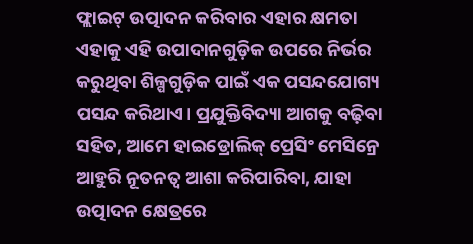ଫ୍ଲାଇଟ୍ ଉତ୍ପାଦନ କରିବାର ଏହାର କ୍ଷମତା ଏହାକୁ ଏହି ଉପାଦାନଗୁଡ଼ିକ ଉପରେ ନିର୍ଭର କରୁଥିବା ଶିଳ୍ପଗୁଡ଼ିକ ପାଇଁ ଏକ ପସନ୍ଦଯୋଗ୍ୟ ପସନ୍ଦ କରିଥାଏ। ପ୍ରଯୁକ୍ତିବିଦ୍ୟା ଆଗକୁ ବଢ଼ିବା ସହିତ, ଆମେ ହାଇଡ୍ରୋଲିକ୍ ପ୍ରେସିଂ ମେସିନ୍ରେ ଆହୁରି ନୂତନତ୍ୱ ଆଶା କରିପାରିବା, ଯାହା ଉତ୍ପାଦନ କ୍ଷେତ୍ରରେ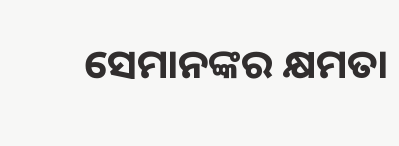ସେମାନଙ୍କର କ୍ଷମତା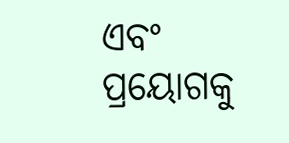ଏବଂ ପ୍ରୟୋଗକୁ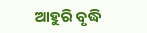ଆହୁରି ବୃଦ୍ଧି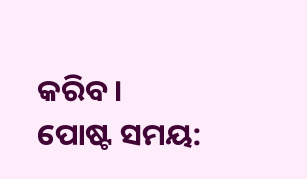କରିବ।
ପୋଷ୍ଟ ସମୟ: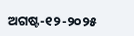ଅଗଷ୍ଟ-୧୨-୨୦୨୫